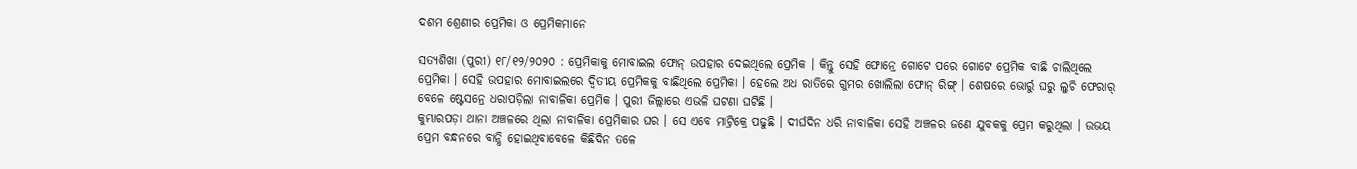ଦଶମ ଶ୍ରେଣୀର ପ୍ରେମିକା ଓ ପ୍ରେମିକମାନେ

ସତ୍ୟଶିଖା (ପୁରୀ) ୧୮/୧୨/୨୦୨୦ : ପ୍ରେମିକାକୁ ମୋବାଇଲ ଫୋନ୍ ଉପହାର ଦେଇଥିଲେ ପ୍ରେମିକ । କିନ୍ତୁ ସେହି ଫୋନ୍ରେ ଗୋଟେ ପରେ ଗୋଟେ ପ୍ରେମିକ ବାଛି ଚାଲିଥିଲେ ପ୍ରେମିକା । ସେହି ଉପହାର ମୋବାଇଲରେ ଦ୍ବିତୀୟ ପ୍ରେମିକକୁ ବାଛିଥିଲେ ପ୍ରେମିକା । ହେଲେ ଅଧ ରାତିରେ ଗୁମର ଖୋଲିଲା ଫୋନ୍ ରିଙ୍ଗ୍ । ଶେଷରେ ଭୋର୍ରୁ ଘରୁ ଲୁଚି ଫେରାର୍ ବେଳେ ଷ୍ଟେସନ୍ରେ ଧରାପଡ଼ିଲା ନାବାଳିକା ପ୍ରେମିକ । ପୁରୀ ଜିଲ୍ଲାରେ ଏଭଳି ଘଟଣା ଘଟିଛି ।
କୁମ୍ଭାରପଡ଼ା ଥାନା ଅଞ୍ଚଳରେ ଥିଲା ନାବାଳିକା ପ୍ରେମିକାର ଘର । ସେ ଏବେ ମାଟ୍ରିକ୍ରେ ପଢୁଛି । ଦୀର୍ଘଦିନ ଧରି ନାବାଳିକା ସେହି ଅଞ୍ଚଳର ଜଣେ ଯୁବକକୁ ପ୍ରେମ କରୁଥିଲା । ଉଭୟ ପ୍ରେମ ବନ୍ଧନରେ ବାନ୍ଧି ହୋଇଥିବାବେଳେ କିଛିଦିନ ତଳେ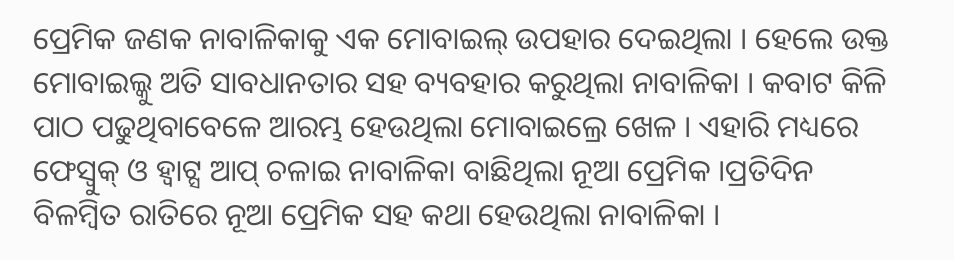ପ୍ରେମିକ ଜଣକ ନାବାଳିକାକୁ ଏକ ମୋବାଇଲ୍ ଉପହାର ଦେଇଥିଲା । ହେଲେ ଉକ୍ତ ମୋବାଇଲ୍କୁ ଅତି ସାବଧାନତାର ସହ ବ୍ୟବହାର କରୁଥିଲା ନାବାଳିକା । କବାଟ କିଳି ପାଠ ପଢୁଥିବାବେଳେ ଆରମ୍ଭ ହେଉଥିଲା ମୋବାଇଲ୍ରେ ଖେଳ । ଏହାରି ମଧ୍ୟରେ ଫେସ୍ବୁକ୍ ଓ ହ୍ୱାଟ୍ସ ଆପ୍ ଚଳାଇ ନାବାଳିକା ବାଛିଥିଲା ନୂଆ ପ୍ରେମିକ ।ପ୍ରତିଦିନ ବିଳମ୍ବିତ ରାତିରେ ନୂଆ ପ୍ରେମିକ ସହ କଥା ହେଉଥିଲା ନାବାଳିକା ।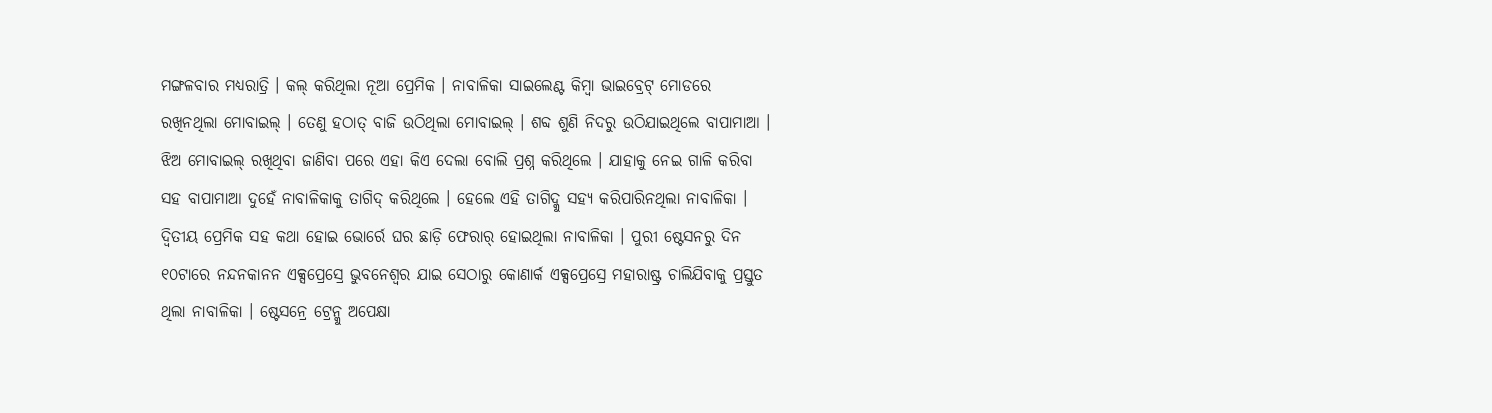ମଙ୍ଗଳବାର ମଧ୍ୟରାତ୍ରି । କଲ୍ କରିଥିଲା ନୂଆ ପ୍ରେମିକ । ନାବାଳିକା ସାଇଲେଣ୍ଟ କିମ୍ବା ଭାଇବ୍ରେଟ୍ ମୋଡରେ ରଖିନଥିଲା ମୋବାଇଲ୍ । ତେଣୁ ହଠାତ୍ ବାଜି ଉଠିଥିଲା ମୋବାଇଲ୍ । ଶବ୍ଦ ଶୁଣି ନିଦରୁ ଉଠିଯାଇଥିଲେ ବାପାମାଆ । ଝିଅ ମୋବାଇଲ୍ ରଖିଥିବା ଜାଣିବା ପରେ ଏହା କିଏ ଦେଲା ବୋଲି ପ୍ରଶ୍ନ କରିଥିଲେ । ଯାହାକୁ ନେଇ ଗାଳି କରିବା ସହ ବାପାମାଆ ଦୁହେଁ ନାବାଳିକାକୁ ତାଗିଦ୍ କରିଥିଲେ । ହେଲେ ଏହି ତାଗିଦ୍କୁ ସହ୍ୟ କରିପାରିନଥିଲା ନାବାଳିକା ।
ଦ୍ୱିତୀୟ ପ୍ରେମିକ ସହ କଥା ହୋଇ ଭୋର୍ରେ ଘର ଛାଡ଼ି ଫେରାର୍ ହୋଇଥିଲା ନାବାଳିକା । ପୁରୀ ଷ୍ଟେସନରୁ ଦିନ ୧୦ଟାରେ ନନ୍ଦନକାନନ ଏକ୍ସପ୍ରେସ୍ରେ ଭୁବନେଶ୍ୱର ଯାଇ ସେଠାରୁ କୋଣାର୍କ ଏକ୍ସପ୍ରେସ୍ରେ ମହାରାଷ୍ଟ୍ର ଚାଲିଯିବାକୁ ପ୍ରସ୍ତୁତ ଥିଲା ନାବାଳିକା । ଷ୍ଟେସନ୍ରେ ଟ୍ରେନ୍କୁ ଅପେକ୍ଷା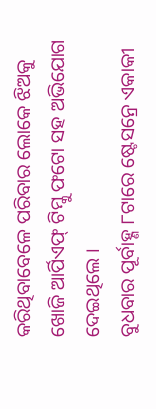କରିଥିବାବେଳେ ପରିବାର ଲୋକେ ଝିଅକୁ ଖୋଜି ଆର୍ପିଏଫ୍ ଟିମ୍କୁ ଫଟୋ ସହ ଅଭିଯୋଗ ଦେଇଥିଲେ ।
ବୁଧବାର ପୂର୍ବାହ୍ଣ ୮ଟାରେ ଷ୍ଟେସନ୍ରେ ଏକାକୀ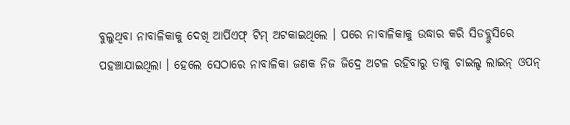ବୁଲୁଥିବା ନାବାଳିକାକୁ ଦେଖି ଆର୍ପିଏଫ୍ ଟିମ୍ ଅଟକାଇଥିଲେ । ପରେ ନାବାଳିକାକୁ ଉଦ୍ଧାର କରି ସିଡବ୍ଲୁସିରେ ପହଞ୍ଚାଯାଇଥିଲା । ହେଲେ ସେଠାରେ ନାବାଳିକା ଜଣକ ନିଜ ଜିଦ୍ରେ ଅଟଳ ରହିବାରୁ ତାକୁ ଚାଇଲ୍ଡ ଲାଇନ୍ ଓପନ୍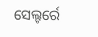ସେଲ୍ଟର୍ରେ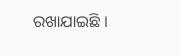ରଖାଯାଇଛି ।